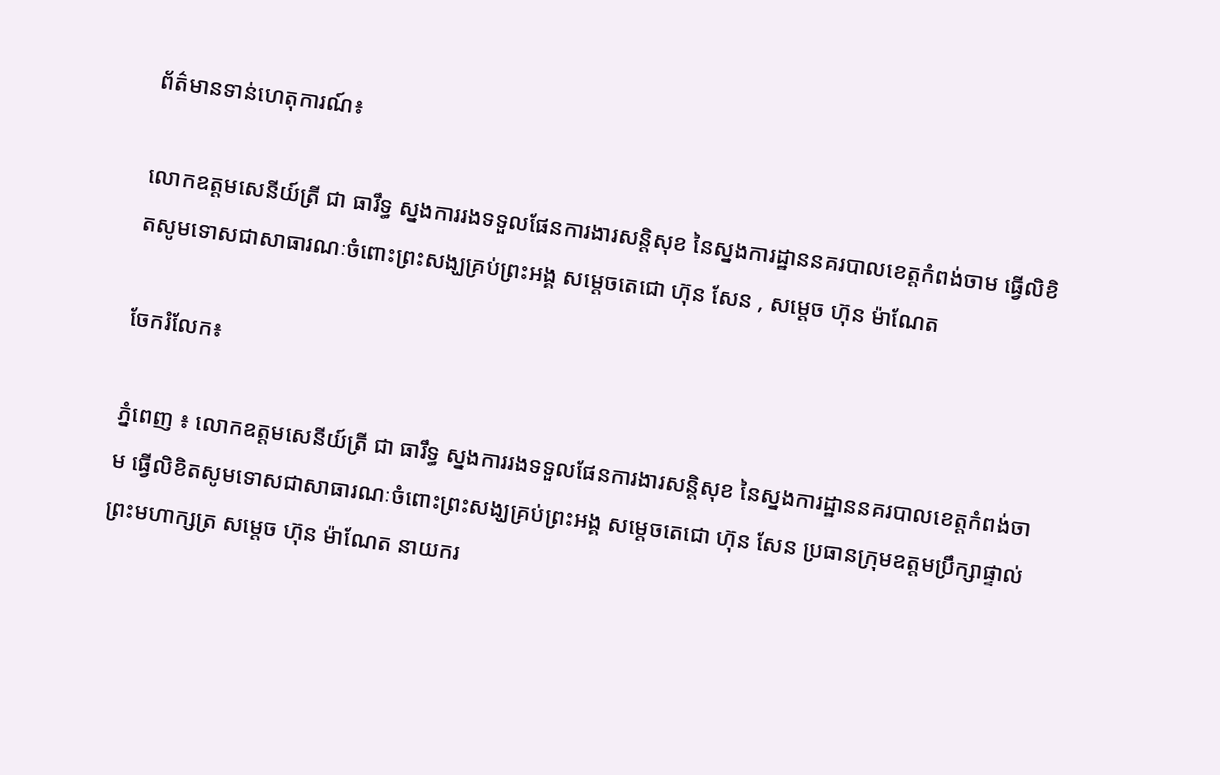ព័ត៌មានទាន់ហេតុការណ៍៖

លោកឧត្តមសេនីយ៍ត្រី ជា ធារឹទ្ធ ស្នងការរងទទួលផែនការងារសន្តិសុខ នៃស្នងការដ្ឋាននគរបាលខេត្តកំពង់ចាម ធ្វើលិខិតសូមទោសជាសាធារណៈចំពោះព្រះសង្ឃគ្រប់ព្រះអង្គ សម្តេចតេជោ ហ៊ុន សែន , សម្តេច ហ៊ុន ម៉ាណែត

ចែករំលែក៖

ភ្នំពេញ ៖ លោកឧត្តមសេនីយ៍ត្រី ជា ធារឹទ្ធ ស្នងការរងទទួលផែនការងារសន្តិសុខ នៃស្នងការដ្ឋាននគរបាលខេត្តកំពង់ចាម ធ្វើលិខិតសូមទោសជាសាធារណៈចំពោះព្រះសង្ឃគ្រប់ព្រះអង្គ សម្តេចតេជោ ហ៊ុន សែន ប្រធានក្រុមឧត្តមប្រឹក្សាផ្ទាល់ព្រះមហាក្សត្រ សម្តេច ហ៊ុន ម៉ាណែត នាយករ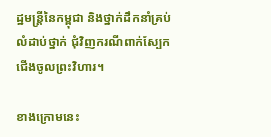ដ្ឋមន្រ្តីនៃកម្ពុជា និងថ្នាក់ដឹកនាំគ្រប់លំដាប់ថ្នាក់ ជុំវិញករណីពាក់ស្បែកជើងចូលព្រះវិហារ។

ខាងក្រោមនេះ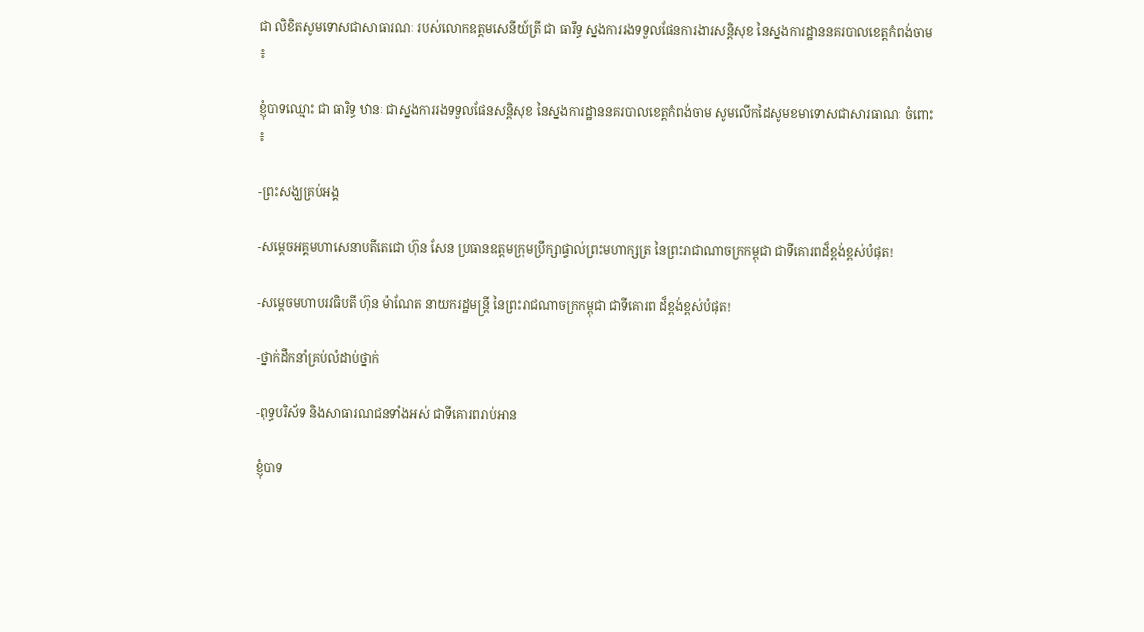ជា លិខិតសូមទោសជាសាធារណៈ របស់លោកឧត្តមសេនីយ៍ត្រី ជា ធារឹទ្ធ ស្នងការរងទទួលផែនការងារសន្តិសុខ នៃស្នងការដ្ឋាននគរបាលខេត្តកំពង់ចាម ៖

ខ្ញុំបាទឈ្មោះ ជា ធារិទ្ធ ឋានៈ ជាស្នងការរងទទួលផែនសន្តិសុខ នៃស្នងការដ្ឋាននគរបាលខេត្តកំពង់ចាម សូមលើកដៃសូមខមាទោសជាសារធាណៈ ចំពោះ ៖

-ព្រះសង្ឃគ្រប់អង្គ

-សម្តេចអគ្គមហាសេនាបតីតេជោ ហ៊ុន សែន ប្រធានឧត្តមក្រុមប្រឹក្សាផ្ទាល់ព្រះមហាក្សត្រ នៃព្រះរាជាណាចក្រកម្ពុជា ជាទីគោរពដ៏ខ្ពង់ខ្ពស់បំផុត!

-សម្តេចមហាបរវធិបតី ហ៊ុន ម៉ាណែត នាយករដ្ឋមន្ត្រី នៃព្រះរាជណាចក្រកម្ពុជា ជាទីគោរព ដ៏ខ្ពង់ខ្ពស់បំផុត!

-ថ្នាក់ដឹកនាំគ្រប់លំដាប់ថ្នាក់

-ពុទ្ធបរិស័ទ និងសាធារណជនទាំងអស់ ជាទីគោរពរាប់អាន

ខ្ញុំបាទ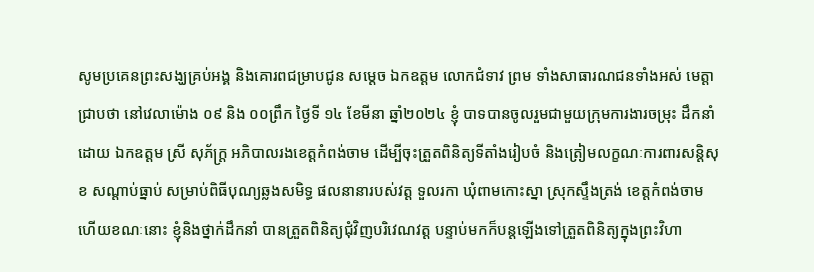សូមប្រគេនព្រះសង្ឃគ្រប់អង្គ និងគោរពជម្រាបជូន សម្តេច ឯកឧត្តម លោកជំទាវ ព្រម ទាំងសាធារណជនទាំងអស់ មេត្តាជ្រាបថា នៅវេលាម៉ោង ០៩ និង ០០ព្រឹក ថ្ងៃទី ១៤ ខែមីនា ឆ្នាំ២០២៤ ខ្ញុំ បាទបានចូលរួមជាមួយក្រុមការងារចម្រុះ ដឹកនាំដោយ ឯកឧត្តម ស្រី សុភ័ក្ត្រ អភិបាលរងខេត្តកំពង់ចាម ដើម្បីចុះត្រួតពិនិត្យទីតាំងរៀបចំ និងត្រៀមលក្ខណៈការពារសន្តិសុខ សណ្តាប់ធ្នាប់ សម្រាប់ពិធីបុណ្យឆ្លងសមិទ្ធ ផលនានារបស់វត្ត ទួលរកា ឃុំពាមកោះស្នា ស្រុកស្ទឹងត្រង់ ខេត្តកំពង់ចាម ហើយខណៈនោះ ខ្ញុំនិងថ្នាក់ដឹកនាំ បានត្រួតពិនិត្យជុំវិញបរិវេណវត្ត បន្ទាប់មកក៏បន្តឡើងទៅត្រួតពិនិត្យក្នុងព្រះវិហា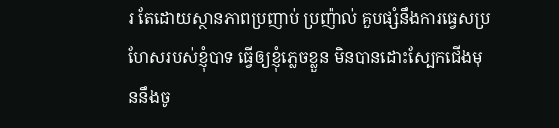រ តែដោយស្ថានភាពប្រញាប់ ប្រញ៉ាល់ គួបផ្សំនឹងការធ្វេសប្រហែសរបស់ខ្ញុំបាទ ធ្វើឲ្យខ្ញុំភ្លេចខ្លួន មិនបានដោះស្បែកជើងមុននឹងចូ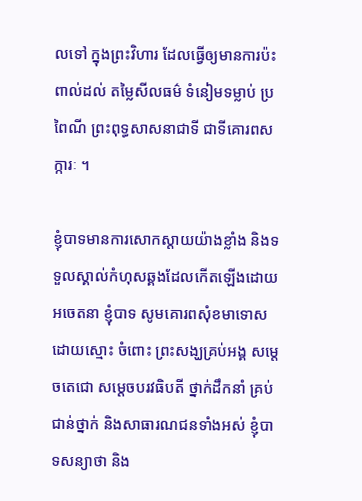លទៅ ក្នុងព្រះវិហារ ដែលធ្វើឲ្យមានការប៉ះពាល់ដល់ តម្លៃសីលធម៌ ទំនៀមទម្លាប់ ប្រពៃណី ព្រះពុទ្ធសាសនាជាទី ជាទីគោរពសក្ការៈ ។

ខ្ញុំបាទមានការសោកស្តាយយ៉ាងខ្លាំង និងទទួលស្គាល់កំហុសឆ្គងដែលកើតឡើងដោយអចេតនា ខ្ញុំបាទ សូមគោរពសុំខមាទោសដោយស្មោះ ចំពោះ ព្រះសង្ឃគ្រប់អង្គ សម្តេចតេជោ សម្តេចបរវធិបតី ថ្នាក់ដឹកនាំ គ្រប់ជាន់ថ្នាក់ និងសាធារណជនទាំងអស់ ខ្ញុំបាទសន្យាថា និង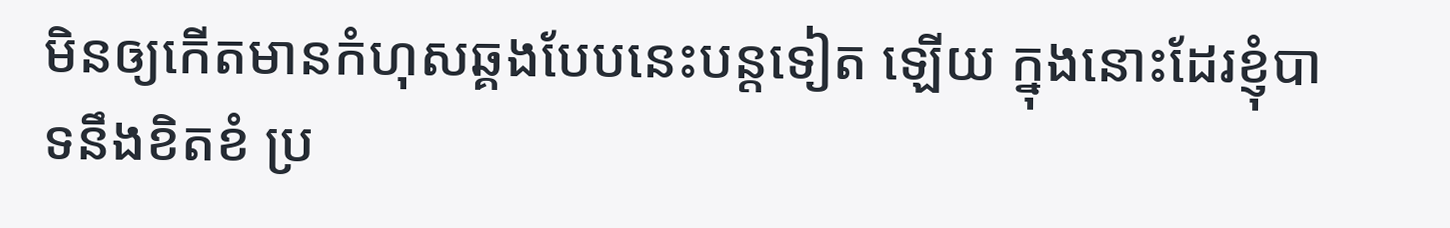មិនឲ្យកើតមានកំហុសឆ្គងបែបនេះបន្តទៀត ឡើយ ក្នុងនោះដែរខ្ញុំបាទនឹងខិតខំ ប្រ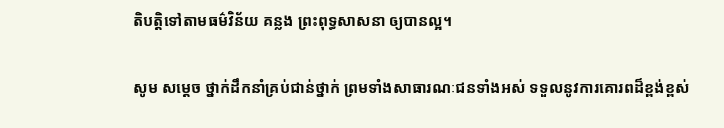តិបត្តិទៅតាមធម៌វិន័យ គន្លង ព្រះពុទ្ធសាសនា ឲ្យបានល្អ។

សូម សម្តេច ថ្នាក់ដឹកនាំគ្រប់ជាន់ថ្នាក់ ព្រមទាំងសាធារណៈជនទាំងអស់ ទទួលនូវការគោរពដ៏ខ្ពង់ខ្ពស់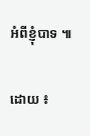អំពីខ្ញុំបាទ ៕

ដោយ ៖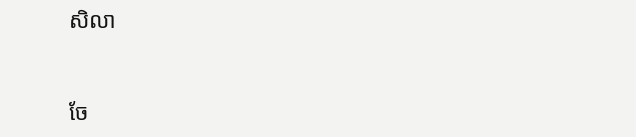សិលា


ចែ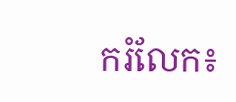ករំលែក៖